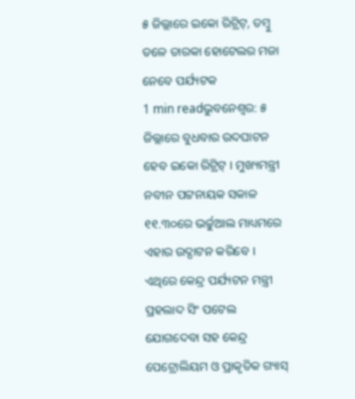୫ ଜିଲ୍ଲାରେ ଇକୋ ରିଟ୍ରିଟ୍, ତମ୍ବୁ ତଳେ ତାରକା ହୋଟେଲର ମଜା ନେବେ ପର୍ଯ୍ୟଟକ
1 min readଭୁବନେଶ୍ୱର: ୫ ଜିଲ୍ଲାରେ ବୁଧବାର ଉଦଘାଟନ ହେବ ଇକୋ ରିଟ୍ରିଟ୍ । ମୁଖ୍ୟମନ୍ତ୍ରୀ ନବୀନ ପଟ୍ଟନାୟକ ସକାଳ ୧୧.୩୦ରେ ଭର୍ଚ୍ଚୁଆଲ ମାଧ୍ୟମରେ ଏହାର ଉଦ୍ଘାଟନ କରିବେ । ଏଥିରେ କେନ୍ଦ୍ର ପର୍ଯ୍ୟଟନ ମନ୍ତ୍ରୀ ପ୍ରହଲାଦ ସିଂ ପଟେଲ ଯୋଗଦେବା ସହ କେନ୍ଦ୍ର ପେଟ୍ରୋଲିୟମ ଓ ପ୍ରାକୃତିକ ଗ୍ୟାସ୍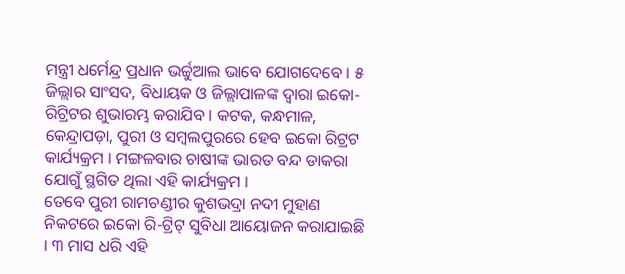ମନ୍ତ୍ରୀ ଧର୍ମେନ୍ଦ୍ର ପ୍ରଧାନ ଭର୍ଚ୍ଚୁଆଲ ଭାବେ ଯୋଗଦେବେ । ୫ ଜିଲ୍ଲାର ସାଂସଦ, ବିଧାୟକ ଓ ଜିଲ୍ଲାପାଳଙ୍କ ଦ୍ୱାରା ଇକୋ-ରିଟ୍ରିଟର ଶୁଭାରମ୍ଭ କରାଯିବ । କଟକ, କନ୍ଧମାଳ, କେନ୍ଦ୍ରାପଡ଼ା, ପୁରୀ ଓ ସମ୍ବଲପୁରରେ ହେବ ଇକୋ ରିଟ୍ରଟ କାର୍ଯ୍ୟକ୍ରମ । ମଙ୍ଗଳବାର ଚାଷୀଙ୍କ ଭାରତ ବନ୍ଦ ଡାକରା ଯୋଗୁଁ ସ୍ଥଗିତ ଥିଲା ଏହି କାର୍ଯ୍ୟକ୍ରମ ।
ତେବେ ପୁରୀ ରାମଚଣ୍ଡୀର କୁଶଭଦ୍ରା ନଦୀ ମୁହାଣ ନିକଟରେ ଇକୋ ରି-ଟ୍ରିଟ୍ ସୁବିଧା ଆୟୋଜନ କରାଯାଇଛି । ୩ ମାସ ଧରି ଏହି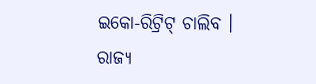ଇକୋ-ରିଟ୍ରିଟ୍ ଚାଲିବ । ରାଜ୍ୟ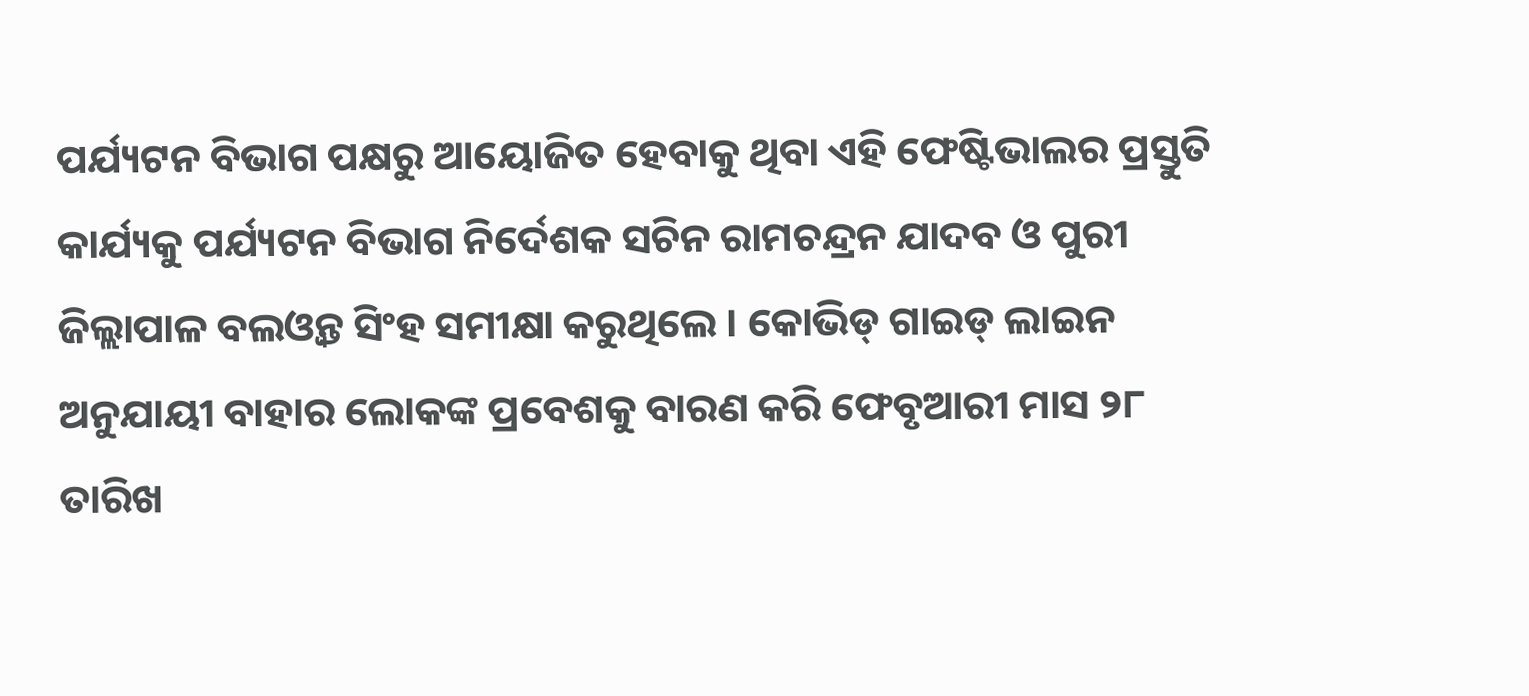ପର୍ଯ୍ୟଟନ ବିଭାଗ ପକ୍ଷରୁ ଆୟୋଜିତ ହେବାକୁ ଥିବା ଏହି ଫେଷ୍ଟିଭାଲର ପ୍ରସ୍ତୁତି କାର୍ଯ୍ୟକୁ ପର୍ଯ୍ୟଟନ ବିଭାଗ ନିର୍ଦେଶକ ସଚିନ ରାମଚନ୍ଦ୍ରନ ଯାଦବ ଓ ପୁରୀ ଜିଲ୍ଲାପାଳ ବଲଓ୍ୱନ୍ତ ସିଂହ ସମୀକ୍ଷା କରୁଥିଲେ । କୋଭିଡ୍ ଗାଇଡ୍ ଲାଇନ ଅନୁଯାୟୀ ବାହାର ଲୋକଙ୍କ ପ୍ରବେଶକୁ ବାରଣ କରି ଫେବୃଆରୀ ମାସ ୨୮ ତାରିଖ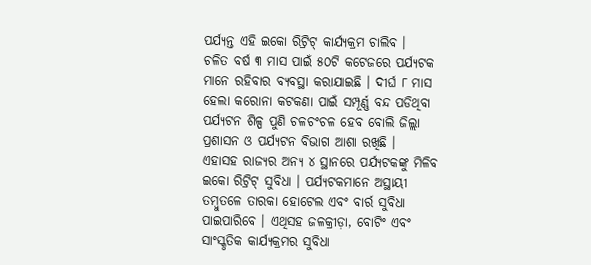ପର୍ଯ୍ୟନ୍ତ ଏହି ଇକୋ ରିଟ୍ରିଟ୍ କାର୍ଯ୍ୟକ୍ରମ ଚାଲିବ ।
ଚଳିତ ବର୍ଷ ୩ ମାସ ପାଇଁ ୫୦ଟି କଟେଜରେ ପର୍ଯ୍ୟଟକ ମାନେ ରହିବାର ବ୍ୟବସ୍ଥା କରାଯାଇଛି । ଦୀର୍ଘ ୮ ମାସ ହେଲା କରୋନା କଟକଣା ପାଇଁ ସମ୍ପୂର୍ଣ୍ଣ ବନ୍ଦ ପଡିଥିବା ପର୍ଯ୍ୟଟନ ଶିଳ୍ପ ପୁଣି ଚଳଚଂଚଳ ହେବ ବୋଲି ଜିଲ୍ଲା ପ୍ରଶାସନ ଓ ପର୍ଯ୍ୟଟନ ବିଭାଗ ଆଶା ରଖିଛି ।
ଏହାସହ ରାଜ୍ୟର ଅନ୍ୟ ୪ ସ୍ଥାନରେ ପର୍ଯ୍ୟଟକଙ୍କୁ ମିଳିବ ଇକୋ ରିଟ୍ରିଟ୍ ସୁବିଧା । ପର୍ଯ୍ୟଟକମାନେ ଅସ୍ଥାୟୀ ତମ୍ବୁତଳେ ତାରକା ହୋଟେଲ ଏବଂ ବାର୍ର ସୁବିଧା ପାଇପାରିବେ । ଏଥିସହ ଜଳକ୍ରୀଡ଼ା, ବୋଟିଂ ଏବଂ ସାଂସ୍କୃତିକ କାର୍ଯ୍ୟକ୍ରମର ସୁବିଧା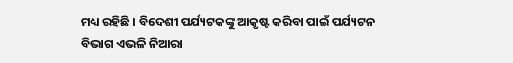ମଧ୍ୟ ରହିଛି । ବିଦେଶୀ ପର୍ଯ୍ୟଟକଙ୍କୁ ଆକୃଷ୍ଟ କରିବା ପାଇଁ ପର୍ଯ୍ୟଟନ ବିଭାଗ ଏଭଳି ନିଆରା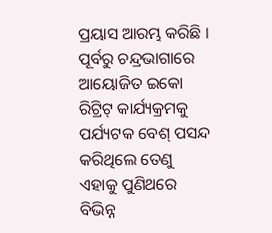ପ୍ରୟାସ ଆରମ୍ଭ କରିଛି ।
ପୂର୍ବରୁ ଚନ୍ଦ୍ରଭାଗାରେ ଆୟୋଜିତ ଇକୋ ରିଟ୍ରିଟ୍ କାର୍ଯ୍ୟକ୍ରମକୁ ପର୍ଯ୍ୟଟକ ବେଶ୍ ପସନ୍ଦ କରିଥିଲେ ତେଣୁ ଏହାକୁ ପୁଣିଥରେ ବିଭିନ୍ନ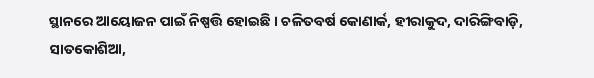ସ୍ଥାନରେ ଆୟୋଜନ ପାଇଁ ନିଷ୍ପତ୍ତି ହୋଇଛି । ଚଳିତବର୍ଷ କୋଣାର୍କ, ହୀରାକୁଦ, ଦାରିଙ୍ଗିବାଡ଼ି, ସାତକୋଶିଆ,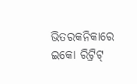ଭିତରକନିକାରେ ଇକୋ ରିଟ୍ରିଟ୍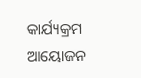କାର୍ଯ୍ୟକ୍ରମ ଆୟୋଜନ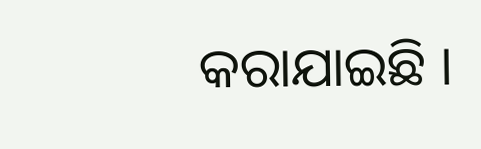କରାଯାଇଛି ।